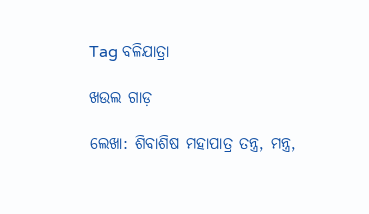Tag ବଳିଯାତ୍ରା

ଖଉଲ ଗାଡ଼

ଲେଖା: ଶିବାଶିଷ ମହାପାତ୍ର ତନ୍ତ୍ର, ମନ୍ତ୍ର,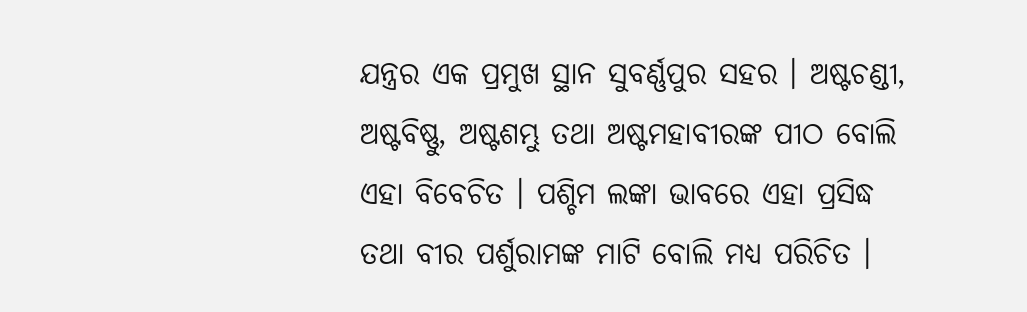ଯନ୍ତ୍ରର ଏକ ପ୍ରମୁଖ ସ୍ଥାନ ସୁବର୍ଣ୍ଣପୁର ସହର । ଅଷ୍ଟଚଣ୍ଡୀ, ଅଷ୍ଟବିଷ୍ଣୁ, ଅଷ୍ଟଶମ୍ଭୁ ତଥା ଅଷ୍ଟମହାବୀରଙ୍କ ପୀଠ ବୋଲି ଏହା ବିବେଚିତ । ପଶ୍ଚିମ ଲଙ୍କା ଭାବରେ ଏହା ପ୍ରସିଦ୍ଧ ତଥା ବୀର ପର୍ଶୁରାମଙ୍କ ମାଟି ବୋଲି ମଧ୍ୟ ପରିଚିତ ।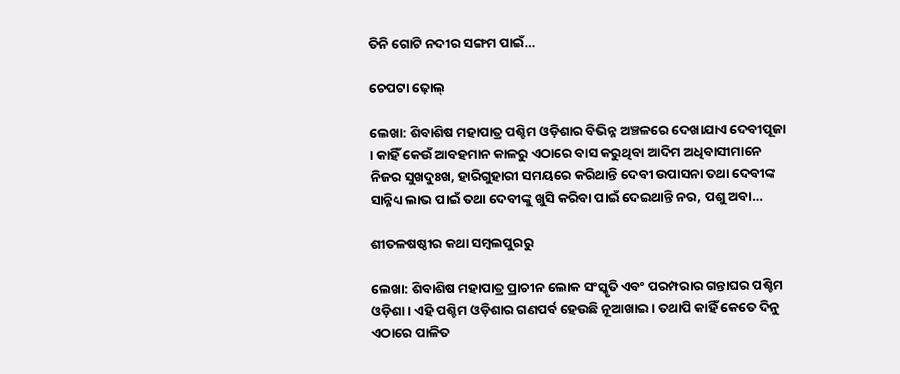ତିନି ଗୋଟି ନଦୀର ସଙ୍ଗମ ପାଇଁ…

ଚେପଟା ଢ଼ୋଲ୍

ଲେଖା: ଶିବାଶିଷ ମହାପାତ୍ର ପଶ୍ଚିମ ଓଡ଼ିଶାର ବିଭିନ୍ନ ଅଞ୍ଚଳରେ ଦେଖାଯାଏ ଦେବୀପୂଜା । କାହିଁ କେଉଁ ଆବହମାନ କାଳରୁ ଏଠାରେ ବାସ କରୁଥିବା ଆଦିମ ଅଧିବାସୀମାନେ ନିଜର ସୁଖଦୁଃଖ, ହାରିଗୁହାରୀ ସମୟରେ କରିଥାନ୍ତି ଦେବୀ ଉପାସନା ତଥା ଦେବୀଙ୍କ ସାନ୍ନିଧ୍ୟ ଲାଭ ପାଇଁ ତଥା ଦେବୀଙ୍କୁ ଖୁସି କରିବା ପାଇଁ ଦେଇଥାନ୍ତି ନର, ପଶୁ ଅବା…

ଶୀତଳଷଷ୍ଠୀର କଥା ସମ୍ବଲପୁରରୁ

ଲେଖା: ଶିବାଶିଷ ମହାପାତ୍ର ପ୍ରାଚୀନ ଲୋକ ସଂସ୍କୃତି ଏବଂ ପରମ୍ପରାର ଗନ୍ତାଘର ପଶ୍ଚିମ ଓଡ଼ିଶା । ଏହି ପଶ୍ଚିମ ଓଡ଼ିଶାର ଗଣପର୍ବ ହେଉଛି ନୂଆଖାଇ । ତଥାପି କାହିଁ କେତେ ଦିନୁ ଏଠାରେ ପାଳିତ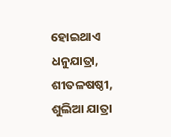ହୋଇଥାଏ ଧନୁଯାତ୍ରା, ଶୀତଳଷଷ୍ଠୀ, ଶୁଲିଆ ଯାତ୍ରା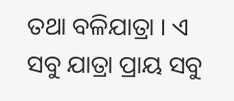ତଥା ବଳିଯାତ୍ରା । ଏ ସବୁ ଯାତ୍ରା ପ୍ରାୟ ସବୁ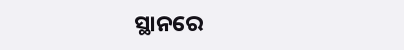ସ୍ଥାନରେ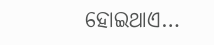ହୋଇଥାଏ…